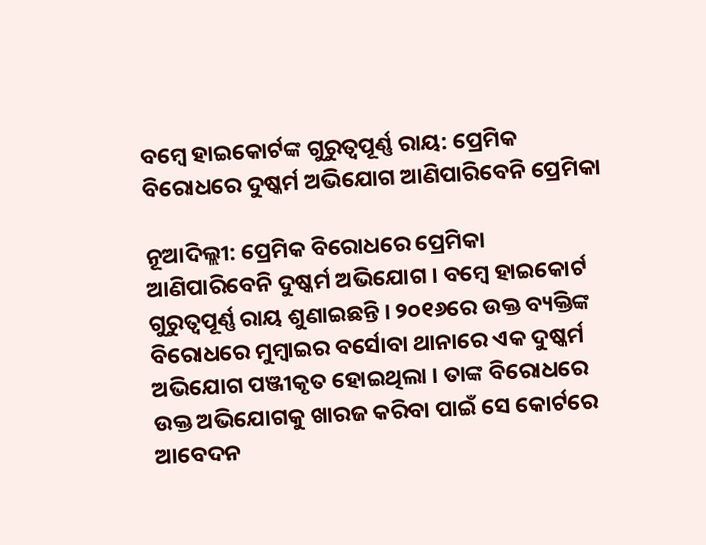ବମ୍ବେ ହାଇକୋର୍ଟଙ୍କ ଗୁରୁତ୍ୱପୂର୍ଣ୍ଣ ରାୟ: ପ୍ରେମିକ ବିରୋଧରେ ଦୁଷ୍କର୍ମ ଅଭିଯୋଗ ଆଣିପାରିବେନି ପ୍ରେମିକା

ନୂଆଦିଲ୍ଲୀ: ପ୍ରେମିକ ବିରୋଧରେ ପ୍ରେମିକା ଆଣିପାରିବେନି ଦୁଷ୍କର୍ମ ଅଭିଯୋଗ । ବମ୍ବେ ହାଇକୋର୍ଟ ଗୁରୁତ୍ୱପୂର୍ଣ୍ଣ ରାୟ ଶୁଣାଇଛନ୍ତି । ୨୦୧୬ରେ ଉକ୍ତ ବ୍ୟକ୍ତିଙ୍କ ବିରୋଧରେ ମୁମ୍ବାଇର ବର୍ସୋବା ଥାନାରେ ଏକ ଦୁଷ୍କର୍ମ ଅଭିଯୋଗ ପଞ୍ଜୀକୃତ ହୋଇଥିଲା । ତାଙ୍କ ବିରୋଧରେ ଉକ୍ତ ଅଭିଯୋଗକୁ ଖାରଜ କରିବା ପାଇଁ ସେ କୋର୍ଟରେ ଆବେଦନ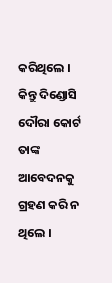କରିଥିଲେ । କିନ୍ତୁ ଦିଣ୍ଡୋସି ଦୌରା କୋର୍ଟ ତାଙ୍କ ଆବେଦନକୁ ଗ୍ରହଣ କରି ନ ଥିଲେ ।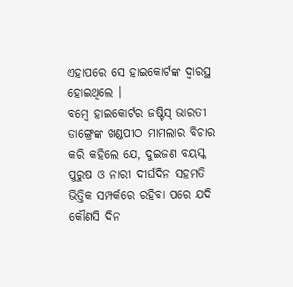ଏହାପରେ ସେ ହାଇକୋର୍ଟଙ୍କ ଦ୍ବାରସ୍ଥ ହୋଇଥିଲେ ।
ବମ୍ବେ ହାଇକୋର୍ଟର ଜଷ୍ଟିସ୍ ଭାରତୀ ଡାଙ୍ଗ୍ରେଙ୍କ ଖଣ୍ଡପୀଠ ମାମଲାର ବିଚାର କରି କହିଲେ ଯେ, ଦୁଇଜଣ ବୟସ୍କ ପୁରୁଷ ଓ ନାରୀ ଦୀର୍ଘଦିନ ସହମତି ଭିତ୍ତିକ ସମ୍ପର୍କରେ ରହିବା ପରେ ଯଦି କୌଣସି ଦିନ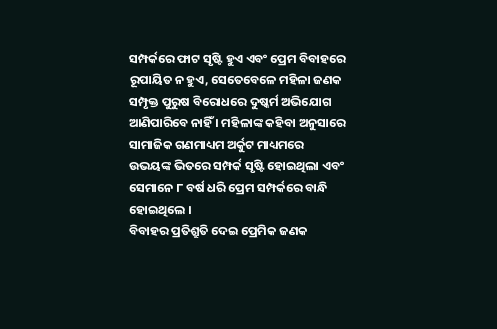ସମ୍ପର୍କରେ ଫାଟ ସୃଷ୍ଟି ହୁଏ ଏବଂ ପ୍ରେମ ବିବାହରେ ରୂପାୟିତ ନ ହୁଏ, ସେତେବେଳେ ମହିଳା ଜଣକ ସମ୍ପୃକ୍ତ ପୁରୁଷ ବିରୋଧରେ ଦୁଷ୍କର୍ମ ଅଭିଯୋଗ ଆଣିପାରିବେ ନାହିଁ । ମହିଳାଙ୍କ କହିବା ଅନୁସାରେ ସାମାଜିକ ଗଣମାଧ୍ୟମ ଅର୍କୁଟ ମାଧ୍ୟମରେ ଉଭୟଙ୍କ ଭିତରେ ସମ୍ପର୍କ ସୃଷ୍ଟି ହୋଇଥିଲା ଏବଂ ସେମାନେ ୮ ବର୍ଷ ଧରି ପ୍ରେମ ସମ୍ପର୍କରେ ବାନ୍ଧି ହୋଇଥିଲେ ।
ବିବାହର ପ୍ରତିଶ୍ରୁତି ଦେଇ ପ୍ରେମିକ ଜଣକ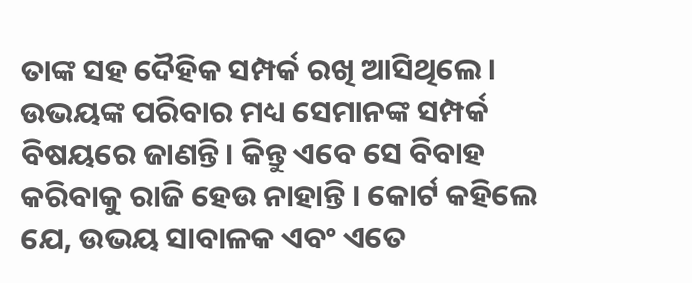ତାଙ୍କ ସହ ଦୈହିକ ସମ୍ପର୍କ ରଖି ଆସିଥିଲେ। ଉଭୟଙ୍କ ପରିବାର ମଧ୍ୟ ସେମାନଙ୍କ ସମ୍ପର୍କ ବିଷୟରେ ଜାଣନ୍ତି। କିନ୍ତୁ ଏବେ ସେ ବିବାହ କରିବାକୁ ରାଜି ହେଉ ନାହାନ୍ତି । କୋର୍ଟ କହିଲେ ଯେ, ଉଭୟ ସାବାଳକ ଏବଂ ଏତେ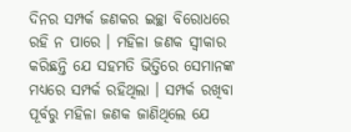ଦିନର ସମ୍ପର୍କ ଜଣକର ଇଚ୍ଛା ବିରୋଧରେ ରହି ନ ପାରେ । ମହିଳା ଜଣକ ସ୍ବୀକାର କରିଛନ୍ତି ଯେ ସହମତି ଭିତ୍ତିରେ ସେମାନଙ୍କ ମଧ୍ୟରେ ସମ୍ପର୍କ ରହିଥିଲା । ସମ୍ପର୍କ ରଖିବା ପୂର୍ବରୁ ମହିଳା ଜଣକ ଜାଣିଥିଲେ ଯେ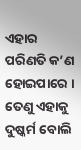ଏହାର ପରିଣତି କ’ଣ ହୋଇପାରେ । ତେଣୁ ଏହାକୁ ଦୁଷ୍କର୍ମ ବୋଲି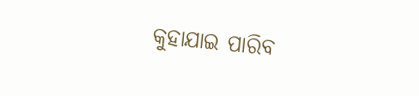କୁହାଯାଇ ପାରିବ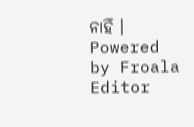ନାହିଁ ।
Powered by Froala Editor